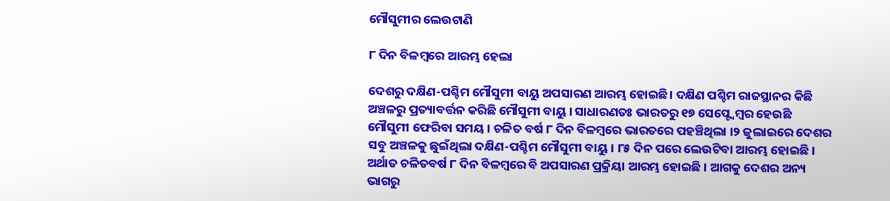ମୌସୁମୀର ଲେଉଟାଣି

୮ ଦିନ ବିଳମ୍ବରେ ଆରମ୍ଭ ହେଲା

ଦେଶରୁ ଦକ୍ଷିଣ-ପଶ୍ଚିମ ମୌସୁମୀ ବାୟୁ ଅପସାରଣ ଆରମ୍ଭ ହୋଇଛି। ଦକ୍ଷିଣ ପଶ୍ଚିମ ରାଜସ୍ଥାନର କିଛି ଅଞ୍ଚଳରୁ ପ୍ରତ୍ୟାବର୍ତ୍ତନ କରିଛି ମୌସୁମୀ ବାୟୁ । ସାଧାରଣତଃ ଭାରତରୁ ୧୭ ସେପ୍ଟ୍ବେମ୍ବର ହେଉଛି ମୌସୁମୀ ଫେରିବା ସମୟ । ଚଳିତ ବର୍ଷ ୮ ଦିନ ବିଳମ୍ବରେ ଭାରତରେ ପହଞ୍ଚିଥିଲା ।୨ ଜୁଲାଇରେ ଦେଶର ସବୁ ଅଞ୍ଚଳକୁ ଛୁଇଁଥିଲା ଦକ୍ଷିଣ-ପଶ୍ଚିମ ମୌସୁମୀ ବାୟୁ । ୮୫ ଦିନ ପରେ ଲେଉଟିବା ଆରମ୍ଭ ହୋଇଛି । ଅର୍ଥାତ ଚଳିତବର୍ଷ ୮ ଦିନ ବିଳମ୍ବରେ ବି ଅପସାରଣ ପ୍ରକ୍ରିୟା ଆରମ୍ଭ ହୋଇଛି । ଆଗକୁ ଦେଶର ଅନ୍ୟ ଭାଗରୁ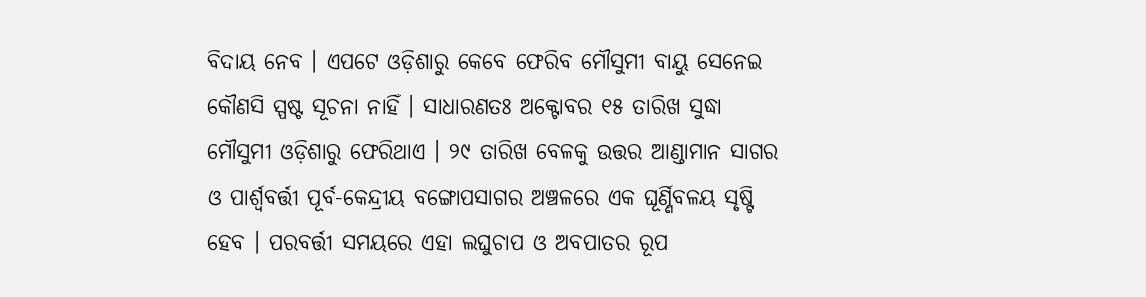ବିଦାୟ ନେବ । ଏପଟେ ଓଡ଼ିଶାରୁ କେବେ ଫେରିବ ମୌସୁମୀ ବାୟୁ ସେନେଇ କୌଣସି ସ୍ପଷ୍ଟ ସୂଚନା ନାହିଁ । ସାଧାରଣତଃ ଅକ୍ଟୋବର ୧୫ ତାରିଖ ସୁଦ୍ଧା ମୌସୁମୀ ଓଡ଼ିଶାରୁ ଫେରିଥାଏ । ୨୯ ତାରିଖ ବେଳକୁ ଉତ୍ତର ଆଣ୍ଡାମାନ ସାଗର ଓ ପାର୍ଶ୍ବବର୍ତ୍ତୀ ପୂର୍ବ-କେନ୍ଦ୍ରୀୟ ବଙ୍ଗୋପସାଗର ଅଞ୍ଚଳରେ ଏକ ଘୂର୍ଣ୍ଣିବଳୟ ସୃଷ୍ଟି ହେବ । ପରବର୍ତ୍ତୀ ସମୟରେ ଏହା ଲଘୁଚାପ ଓ ଅବପାତର ରୂପ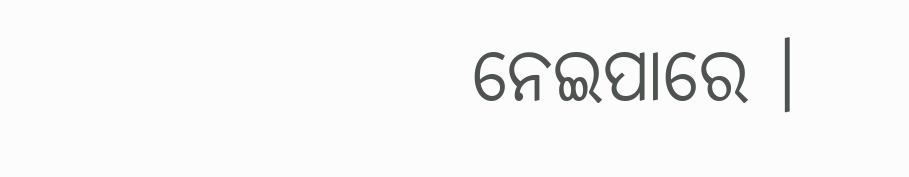ନେଇପାରେ ।